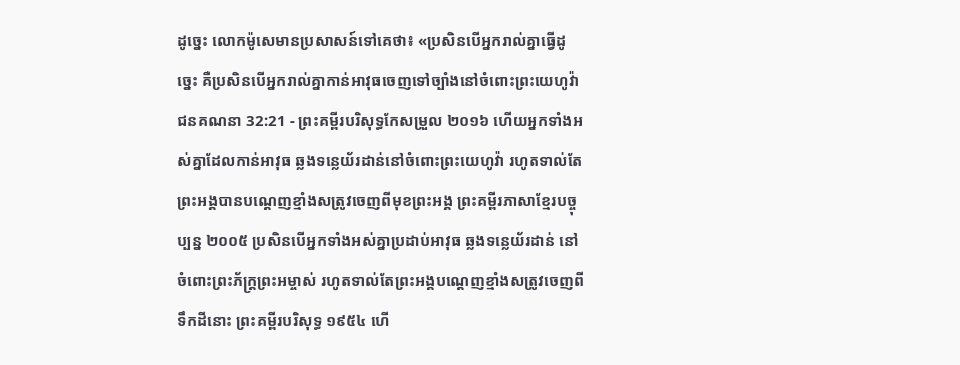ដូច្នេះ លោកម៉ូសេមានប្រសាសន៍ទៅគេថា៖ «ប្រសិនបើអ្នករាល់គ្នាធ្វើដូច្នេះ គឺប្រសិនបើអ្នករាល់គ្នាកាន់អាវុធចេញទៅច្បាំងនៅចំពោះព្រះយេហូវ៉ា
ជនគណនា 32:21 - ព្រះគម្ពីរបរិសុទ្ធកែសម្រួល ២០១៦ ហើយអ្នកទាំងអស់គ្នាដែលកាន់អាវុធ ឆ្លងទន្លេយ័រដាន់នៅចំពោះព្រះយេហូវ៉ា រហូតទាល់តែព្រះអង្គបានបណ្តេញខ្មាំងសត្រូវចេញពីមុខព្រះអង្គ ព្រះគម្ពីរភាសាខ្មែរបច្ចុប្បន្ន ២០០៥ ប្រសិនបើអ្នកទាំងអស់គ្នាប្រដាប់អាវុធ ឆ្លងទន្លេយ័រដាន់ នៅចំពោះព្រះភ័ក្ត្រព្រះអម្ចាស់ រហូតទាល់តែព្រះអង្គបណ្ដេញខ្មាំងសត្រូវចេញពីទឹកដីនោះ ព្រះគម្ពីរបរិសុទ្ធ ១៩៥៤ ហើ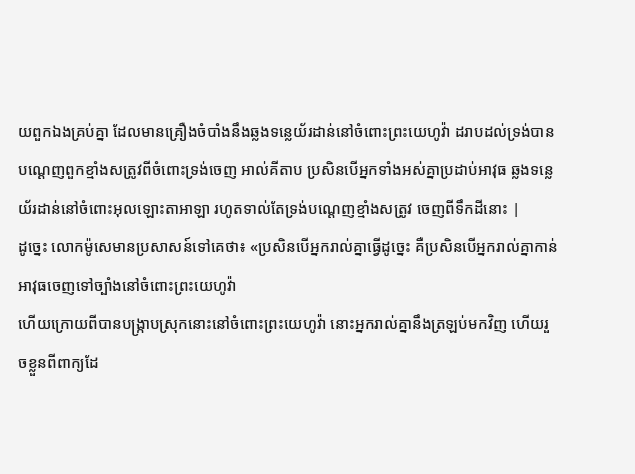យពួកឯងគ្រប់គ្នា ដែលមានគ្រឿងចំបាំងនឹងឆ្លងទន្លេយ័រដាន់នៅចំពោះព្រះយេហូវ៉ា ដរាបដល់ទ្រង់បានបណ្តេញពួកខ្មាំងសត្រូវពីចំពោះទ្រង់ចេញ អាល់គីតាប ប្រសិនបើអ្នកទាំងអស់គ្នាប្រដាប់អាវុធ ឆ្លងទន្លេយ័រដាន់នៅចំពោះអុលឡោះតាអាឡា រហូតទាល់តែទ្រង់បណ្តេញខ្មាំងសត្រូវ ចេញពីទឹកដីនោះ |
ដូច្នេះ លោកម៉ូសេមានប្រសាសន៍ទៅគេថា៖ «ប្រសិនបើអ្នករាល់គ្នាធ្វើដូច្នេះ គឺប្រសិនបើអ្នករាល់គ្នាកាន់អាវុធចេញទៅច្បាំងនៅចំពោះព្រះយេហូវ៉ា
ហើយក្រោយពីបានបង្រ្កាបស្រុកនោះនៅចំពោះព្រះយេហូវ៉ា នោះអ្នករាល់គ្នានឹងត្រឡប់មកវិញ ហើយរួចខ្លួនពីពាក្យដែ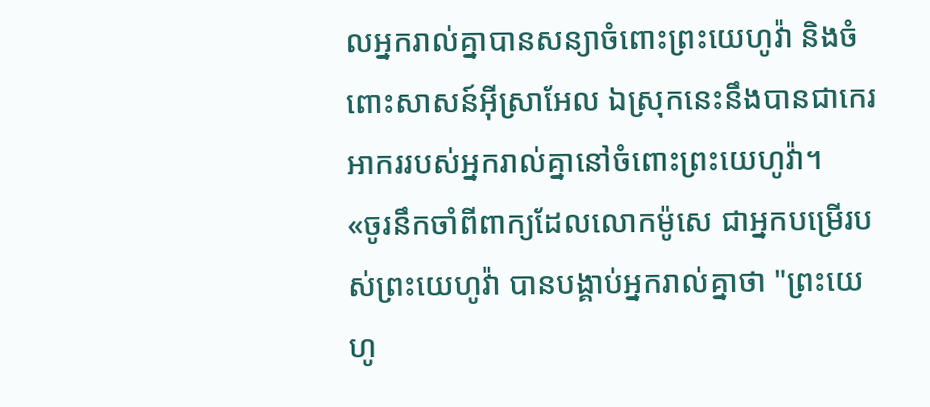លអ្នករាល់គ្នាបានសន្យាចំពោះព្រះយេហូវ៉ា និងចំពោះសាសន៍អ៊ីស្រាអែល ឯស្រុកនេះនឹងបានជាកេរអាកររបស់អ្នករាល់គ្នានៅចំពោះព្រះយេហូវ៉ា។
«ចូរនឹកចាំពីពាក្យដែលលោកម៉ូសេ ជាអ្នកបម្រើរបស់ព្រះយេហូវ៉ា បានបង្គាប់អ្នករាល់គ្នាថា "ព្រះយេហូ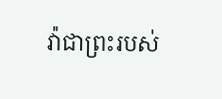វ៉ាជាព្រះរបស់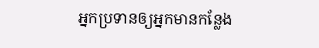អ្នកប្រទានឲ្យអ្នកមានកន្លែង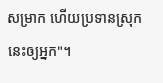សម្រាក ហើយប្រទានស្រុកនេះឲ្យអ្នក"។